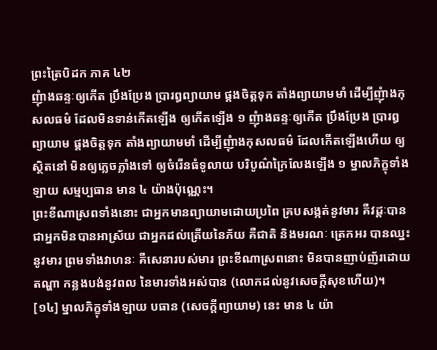ព្រះត្រៃបិដក ភាគ ៤២
ញុំាងឆន្ទៈឲ្យកើត ប្រឹងប្រែង ប្រារឰព្យាយាម ផ្គងចិត្តទុក តាំងព្យាយាមមាំ ដើម្បីញុំាងកុសលធម៌ ដែលមិនទាន់កើតឡើង ឲ្យកើតឡើង ១ ញុំាងឆន្ទៈឲ្យកើត ប្រឹងប្រែង ប្រារឰព្យាយាម ផ្គងចិត្តទុក តាំងព្យាយាមមាំ ដើម្បីញុំាងកុសលធម៌ ដែលកើតឡើងហើយ ឲ្យស្ថិតនៅ មិនឲ្យភ្លេចភ្លាំងទៅ ឲ្យចំរើនធំទូលាយ បរិបូណ៌ក្រៃលែងឡើង ១ ម្នាលភិក្ខុទាំងឡាយ សម្មប្បធាន មាន ៤ យ៉ាងប៉ុណ្ណេះ។
ព្រះខីណាស្រពទាំងនោះ ជាអ្នកមានព្យាយាមដោយប្រពៃ គ្របសង្កត់នូវមារ គឺវដ្តៈបាន ជាអ្នកមិនបានអាស្រ័យ ជាអ្នកដល់ត្រើយនៃភ័យ គឺជាតិ និងមរណៈ ត្រេកអរ បានឈ្នះនូវមារ ព្រមទាំងវាហនៈ គឺសេនារបស់មារ ព្រះខីណាស្រពនោះ មិនបានញាប់ញ័រដោយតណ្ហា កន្លងបង់នូវពល នៃមារទាំងអស់បាន (លោកដល់នូវសេចក្តីសុខហើយ)។
[១៤] ម្នាលភិក្ខុទាំងឡាយ បធាន (សេចក្តីព្យាយាម) នេះ មាន ៤ យ៉ា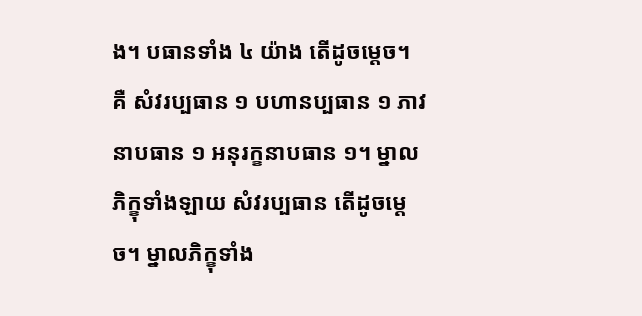ង។ បធានទាំង ៤ យ៉ាង តើដូចម្តេច។ គឺ សំវរប្បធាន ១ បហានប្បធាន ១ ភាវនាបធាន ១ អនុរក្ខនាបធាន ១។ ម្នាលភិក្ខុទាំងឡាយ សំវរប្បធាន តើដូចម្តេច។ ម្នាលភិក្ខុទាំង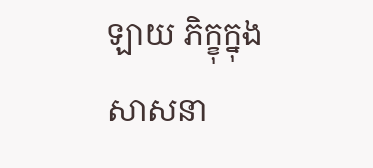ឡាយ ភិក្ខុក្នុងសាសនា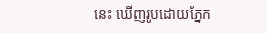នេះ ឃើញរូបដោយភ្នែក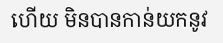ហើយ មិនបានកាន់យកនូវ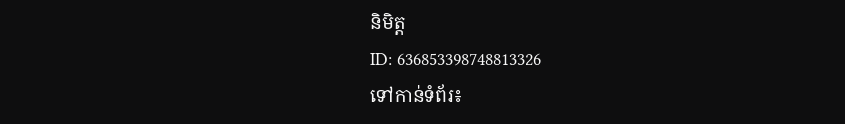និមិត្ត
ID: 636853398748813326
ទៅកាន់ទំព័រ៖